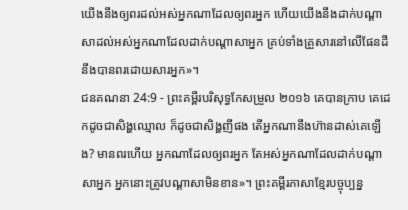យើងនឹងឲ្យពរដល់អស់អ្នកណាដែលឲ្យពរអ្នក ហើយយើងនឹងដាក់បណ្ដាសាដល់អស់អ្នកណាដែលដាក់បណ្ដាសាអ្នក គ្រប់ទាំងគ្រួសារនៅលើផែនដីនឹងបានពរដោយសារអ្នក»។
ជនគណនា 24:9 - ព្រះគម្ពីរបរិសុទ្ធកែសម្រួល ២០១៦ គេបានក្រាប គេដេកដូចជាសិង្ហឈ្មោល ក៏ដូចជាសិង្ហញីផង តើអ្នកណានឹងហ៊ានដាស់គេឡើង? មានពរហើយ អ្នកណាដែលឲ្យពរអ្នក តែអស់អ្នកណាដែលដាក់បណ្ដាសាអ្នក អ្នកនោះត្រូវបណ្ដាសាមិនខាន»។ ព្រះគម្ពីរភាសាខ្មែរបច្ចុប្បន្ន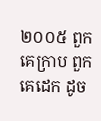២០០៥ ពួកគេក្រាប ពួកគេដេក ដូច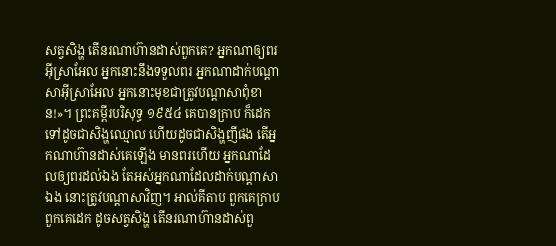សត្វសិង្ហ តើនរណាហ៊ានដាស់ពួកគេ? អ្នកណាឲ្យពរអ៊ីស្រាអែល អ្នកនោះនឹងទទួលពរ អ្នកណាដាក់បណ្ដាសាអ៊ីស្រាអែល អ្នកនោះមុខជាត្រូវបណ្ដាសាពុំខាន!»។ ព្រះគម្ពីរបរិសុទ្ធ ១៩៥៤ គេបានក្រាប ក៏ដេកទៅដូចជាសិង្ហឈ្មោល ហើយដូចជាសិង្ហញីផង តើអ្នកណាហ៊ានដាស់គេឡើង មានពរហើយ អ្នកណាដែលឲ្យពរដល់ឯង តែអស់អ្នកណាដែលដាក់បណ្តាសាឯង នោះត្រូវបណ្តាសាវិញ។ អាល់គីតាប ពួកគេក្រាប ពួកគេដេក ដូចសត្វសិង្ហ តើនរណាហ៊ានដាស់ពួ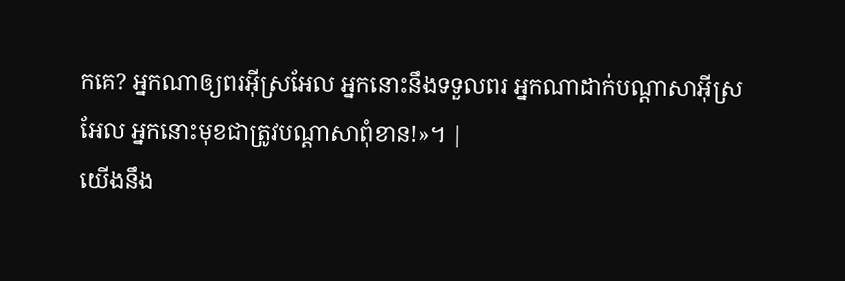កគេ? អ្នកណាឲ្យពរអ៊ីស្រអែល អ្នកនោះនឹងទទួលពរ អ្នកណាដាក់បណ្តាសាអ៊ីស្រអែល អ្នកនោះមុខជាត្រូវបណ្តាសាពុំខាន!»។ |
យើងនឹង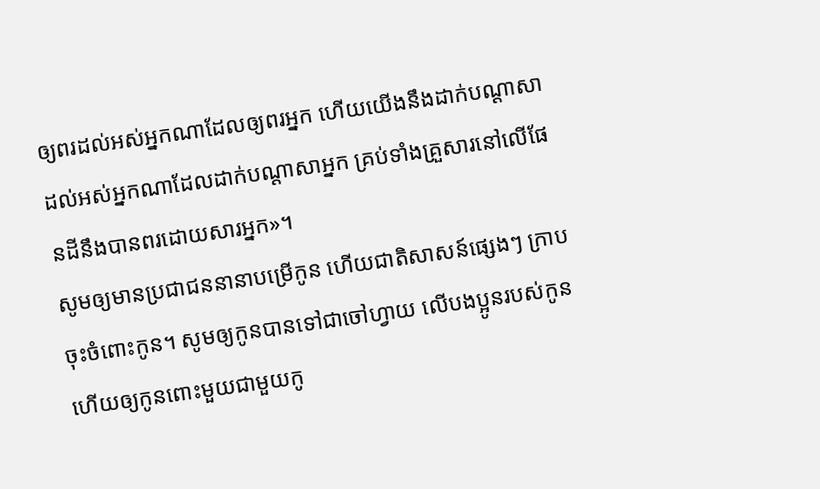ឲ្យពរដល់អស់អ្នកណាដែលឲ្យពរអ្នក ហើយយើងនឹងដាក់បណ្ដាសាដល់អស់អ្នកណាដែលដាក់បណ្ដាសាអ្នក គ្រប់ទាំងគ្រួសារនៅលើផែនដីនឹងបានពរដោយសារអ្នក»។
សូមឲ្យមានប្រជាជននានាបម្រើកូន ហើយជាតិសាសន៍ផ្សេងៗ ក្រាបចុះចំពោះកូន។ សូមឲ្យកូនបានទៅជាចៅហ្វាយ លើបងប្អូនរបស់កូន ហើយឲ្យកូនពោះមួយជាមួយកូ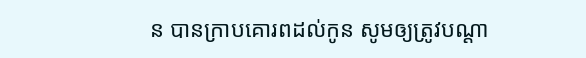ន បានក្រាបគោរពដល់កូន សូមឲ្យត្រូវបណ្ដា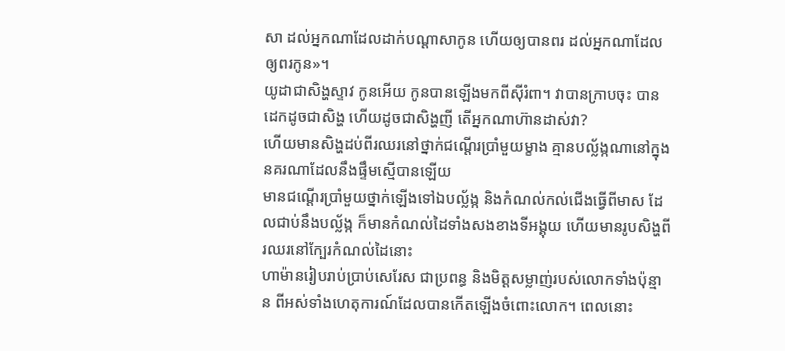សា ដល់អ្នកណាដែលដាក់បណ្ដាសាកូន ហើយឲ្យបានពរ ដល់អ្នកណាដែលឲ្យពរកូន»។
យូដាជាសិង្ហស្ទាវ កូនអើយ កូនបានឡើងមកពីស៊ីរំពា។ វាបានក្រាបចុះ បានដេកដូចជាសិង្ហ ហើយដូចជាសិង្ហញី តើអ្នកណាហ៊ានដាស់វា?
ហើយមានសិង្ហដប់ពីរឈរនៅថ្នាក់ជណ្តើរប្រាំមួយម្ខាង គ្មានបល្ល័ង្កណានៅក្នុងនគរណាដែលនឹងផ្ទឹមស្មើបានឡើយ
មានជណ្តើរប្រាំមួយថ្នាក់ឡើងទៅឯបល្ល័ង្ក និងកំណល់កល់ជើងធ្វើពីមាស ដែលជាប់នឹងបល្ល័ង្ក ក៏មានកំណល់ដៃទាំងសងខាងទីអង្គុយ ហើយមានរូបសិង្ហពីរឈរនៅក្បែរកំណល់ដៃនោះ
ហាម៉ានរៀបរាប់ប្រាប់សេរែស ជាប្រពន្ធ និងមិត្តសម្លាញ់របស់លោកទាំងប៉ុន្មាន ពីអស់ទាំងហេតុការណ៍ដែលបានកើតឡើងចំពោះលោក។ ពេលនោះ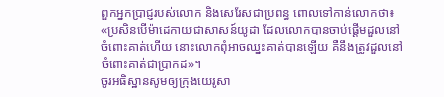ពួកអ្នកប្រាជ្ញរបស់លោក និងសេរែសជាប្រពន្ធ ពោលទៅកាន់លោកថា៖ «ប្រសិនបើម៉ាដេកាយជាសាសន៍យូដា ដែលលោកបានចាប់ផ្ដើមដួលនៅចំពោះគាត់ហើយ នោះលោកពុំអាចឈ្នះគាត់បានឡើយ គឺនឹងត្រូវដួលនៅចំពោះគាត់ជាប្រាកដ»។
ចូរអធិស្ឋានសូមឲ្យក្រុងយេរូសា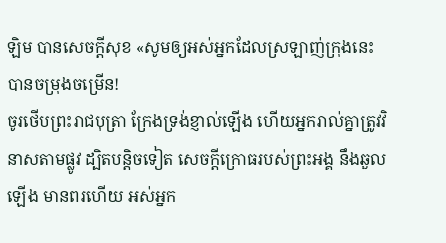ឡិម បានសេចក្ដីសុខ «សូមឲ្យអស់អ្នកដែលស្រឡាញ់ក្រុងនេះ បានចម្រុងចម្រើន!
ចូរថើបព្រះរាជបុត្រា ក្រែងទ្រង់ខ្ញាល់ឡើង ហើយអ្នករាល់គ្នាត្រូវវិនាសតាមផ្លូវ ដ្បិតបន្តិចទៀត សេចក្ដីក្រោធរបស់ព្រះអង្គ នឹងឆួលឡើង មានពរហើយ អស់អ្នក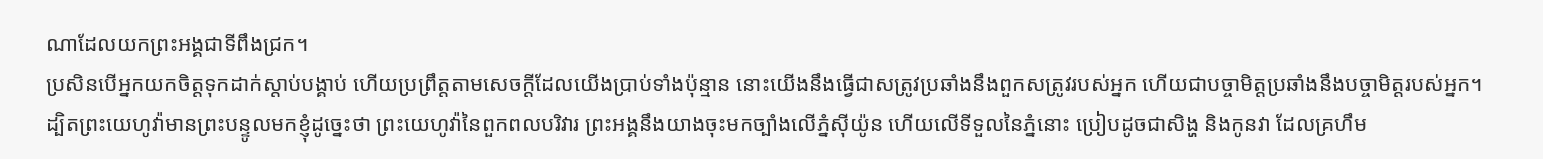ណាដែលយកព្រះអង្គជាទីពឹងជ្រក។
ប្រសិនបើអ្នកយកចិត្តទុកដាក់ស្តាប់បង្គាប់ ហើយប្រព្រឹត្តតាមសេចក្ដីដែលយើងប្រាប់ទាំងប៉ុន្មាន នោះយើងនឹងធ្វើជាសត្រូវប្រឆាំងនឹងពួកសត្រូវរបស់អ្នក ហើយជាបច្ចាមិត្តប្រឆាំងនឹងបច្ចាមិត្តរបស់អ្នក។
ដ្បិតព្រះយេហូវ៉ាមានព្រះបន្ទូលមកខ្ញុំដូច្នេះថា ព្រះយេហូវ៉ានៃពួកពលបរិវារ ព្រះអង្គនឹងយាងចុះមកច្បាំងលើភ្នំស៊ីយ៉ូន ហើយលើទីទួលនៃភ្នំនោះ ប្រៀបដូចជាសិង្ហ និងកូនវា ដែលគ្រហឹម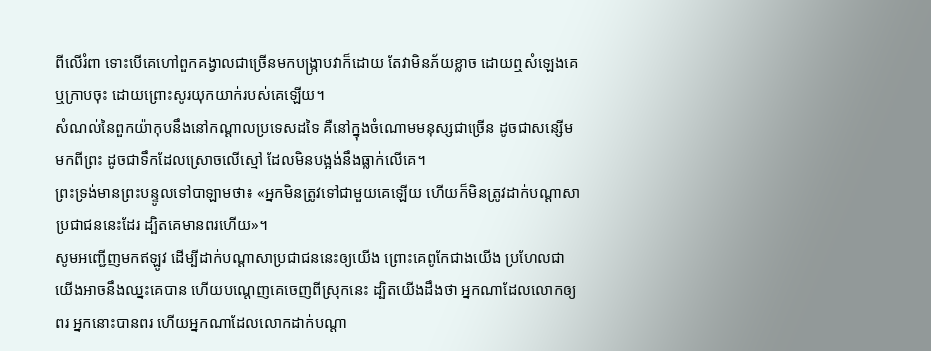ពីលើរំពា ទោះបើគេហៅពួកគង្វាលជាច្រើនមកបង្ក្រាបវាក៏ដោយ តែវាមិនភ័យខ្លាច ដោយឮសំឡេងគេ ឬក្រាបចុះ ដោយព្រោះសូរយុកយាក់របស់គេឡើយ។
សំណល់នៃពួកយ៉ាកុបនឹងនៅកណ្ដាលប្រទេសដទៃ គឺនៅក្នុងចំណោមមនុស្សជាច្រើន ដូចជាសន្សើមមកពីព្រះ ដូចជាទឹកដែលស្រោចលើស្មៅ ដែលមិនបង្អង់នឹងធ្លាក់លើគេ។
ព្រះទ្រង់មានព្រះបន្ទូលទៅបាឡាមថា៖ «អ្នកមិនត្រូវទៅជាមួយគេឡើយ ហើយក៏មិនត្រូវដាក់បណ្ដាសាប្រជាជននេះដែរ ដ្បិតគេមានពរហើយ»។
សូមអញ្ជើញមកឥឡូវ ដើម្បីដាក់បណ្ដាសាប្រជាជននេះឲ្យយើង ព្រោះគេពូកែជាងយើង ប្រហែលជាយើងអាចនឹងឈ្នះគេបាន ហើយបណ្តេញគេចេញពីស្រុកនេះ ដ្បិតយើងដឹងថា អ្នកណាដែលលោកឲ្យពរ អ្នកនោះបានពរ ហើយអ្នកណាដែលលោកដាក់បណ្ដា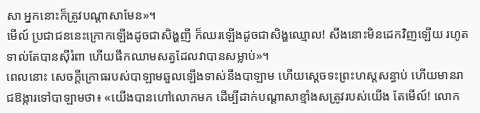សា អ្នកនោះក៏ត្រូវបណ្ដាសាមែន»។
មើល៍ ប្រជាជននេះក្រោកឡើងដូចជាសិង្ហញី ក៏ឈរឡើងដូចជាសិង្ហឈ្មោល! សឹងនោះមិនដេកវិញឡើយ រហូតទាល់តែបានស៊ីរំពា ហើយផឹកឈាមសត្វដែលវាបានសម្លាប់»។
ពេលនោះ សេចក្ដីក្រោធរបស់បាឡាមឆួលឡើងទាស់នឹងបាឡាម ហើយស្ដេចទះព្រះហស្តសន្ធាប់ ហើយមានរាជឱង្ការទៅបាឡាមថា៖ «យើងបានហៅលោកមក ដើម្បីដាក់បណ្ដាសាខ្មាំងសត្រូវរបស់យើង តែមើល៍! លោក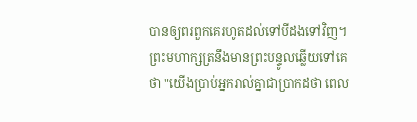បានឲ្យពរពួកគេរហូតដល់ទៅបីដងទៅវិញ។
ព្រះមហាក្សត្រនឹងមានព្រះបន្ទូលឆ្លើយទៅគេថា "យើងប្រាប់អ្នករាល់គ្នាជាប្រាកដថា ពេល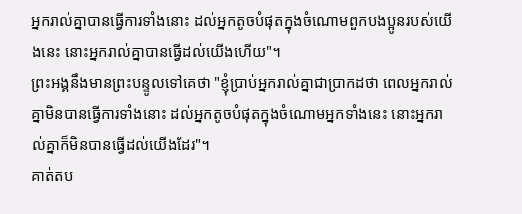អ្នករាល់គ្នាបានធ្វើការទាំងនោះ ដល់អ្នកតូចបំផុតក្នុងចំណោមពួកបងប្អូនរបស់យើងនេះ នោះអ្នករាល់គ្នាបានធ្វើដល់យើងហើយ"។
ព្រះអង្គនឹងមានព្រះបន្ទូលទៅគេថា "ខ្ញុំប្រាប់អ្នករាល់គ្នាជាប្រាកដថា ពេលអ្នករាល់គ្នាមិនបានធ្វើការទាំងនោះ ដល់អ្នកតូចបំផុតក្នុងចំណោមអ្នកទាំងនេះ នោះអ្នករាល់គ្នាក៏មិនបានធ្វើដល់យើងដែរ"។
គាត់តប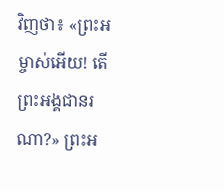វិញថា៖ «ព្រះអម្ចាស់អើយ! តើព្រះអង្គជានរណា?» ព្រះអ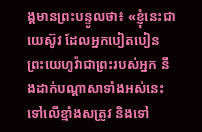ង្គមានព្រះបន្ទូលថា៖ «ខ្ញុំនេះជាយេស៊ូវ ដែលអ្នកបៀតបៀន
ព្រះយេហូវ៉ាជាព្រះរបស់អ្នក នឹងដាក់បណ្ដាសាទាំងអស់នេះ ទៅលើខ្មាំងសត្រូវ និងទៅ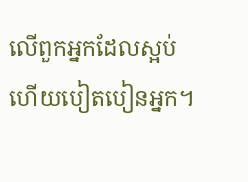លើពួកអ្នកដែលស្អប់ ហើយបៀតបៀនអ្នក។